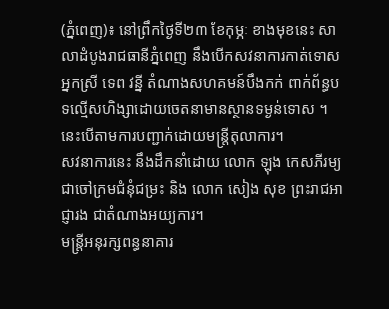(ភ្នំពេញ)៖ នៅព្រឹកថ្ងៃទី២៣ ខែកុម្ភៈ ខាងមុខនេះ សាលាដំបូងរាជធានីភ្នំពេញ នឹងបើកសវនាការកាត់ទោស អ្នកស្រី ទេព វន្នី តំណាងសហគមន៍បឹងកក់ ពាក់ព័ន្ធបទល្មើសហិង្សាដោយចេតនាមានស្ថានទម្ងន់ទោស ។ នេះបើតាមការបញ្ជាក់ដោយមន្រ្តីតុលាការ។
សវនាការនេះ នឹងដឹកនាំដោយ លោក ឡុង កេសភីរម្យ ជាចៅក្រមជំនុំជម្រះ និង លោក សៀង សុខ ព្រះរាជអាជ្ញារង ជាតំណាងអយ្យការ។
មន្ត្រីអនុរក្សពន្ធនាគារ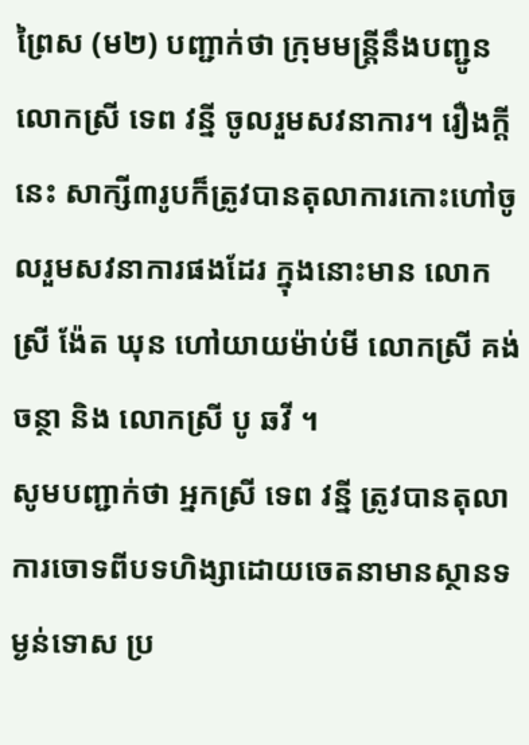ព្រៃស (ម២) បញ្ជាក់ថា ក្រុមមន្ត្រីនឹងបញ្ជូនលោកស្រី ទេព វន្នី ចូលរួមសវនាការ។ រឿងក្ដីនេះ សាក្សី៣រូបក៏ត្រូវបានតុលាការកោះហៅចូលរួមសវនាការផងដែរ ក្នុងនោះមាន លោកស្រី ង៉ែត ឃុន ហៅយាយម៉ាប់មី លោកស្រី គង់ ចន្ថា និង លោកស្រី បូ ឆវី ។
សូមបញ្ជាក់ថា អ្នកស្រី ទេព វន្នី ត្រូវបានតុលាការចោទពីបទហិង្សាដោយចេតនាមានស្ថានទម្ងន់ទោស ប្រ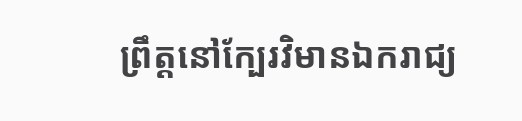ព្រឹត្តនៅក្បែរវិមានឯករាជ្យ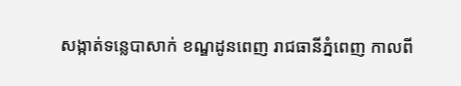សង្កាត់ទន្លេបាសាក់ ខណ្ឌដូនពេញ រាជធានីភ្នំពេញ កាលពី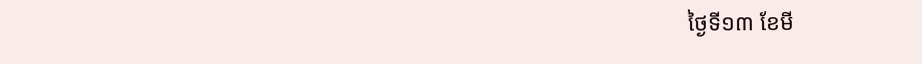ថ្ងៃទី១៣ ខែមី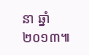នា ឆ្នាំ២០១៣៕